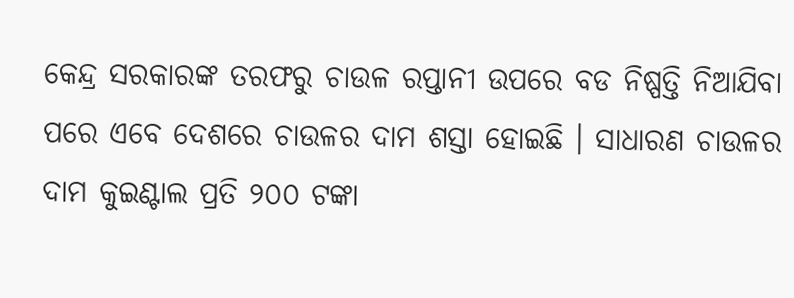କେନ୍ଦ୍ର ସରକାରଙ୍କ ତରଫରୁ ଚାଉଳ ରପ୍ତାନୀ ଉପରେ ବଡ ନିଷ୍ପତ୍ତି ନିଆଯିବା ପରେ ଏବେ ଦେଶରେ ଚାଉଳର ଦାମ ଶସ୍ତା ହୋଇଛି । ସାଧାରଣ ଚାଉଳର ଦାମ କୁଇଣ୍ଟାଲ ପ୍ରତି ୨୦୦ ଟଙ୍କା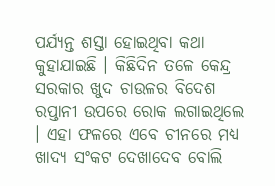ପର୍ଯ୍ୟନ୍ତ ଶସ୍ତା ହୋଇଥିବା କଥା କୁହାଯାଇଛି । କିଛିଦିନ ତଳେ କେନ୍ଦ୍ର ସରକାର ଖୁଦ ଚାଉଳର ବିଦେଶ ରପ୍ତାନୀ ଉପରେ ରୋକ ଲଗାଇଥିଲେ । ଏହା ଫଳରେ ଏବେ ଚୀନରେ ମଧ୍ୟ ଖାଦ୍ୟ ସଂକଟ ଦେଖାଦେବ ବୋଲି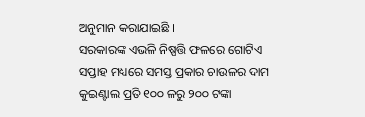ଅନୁମାନ କରାଯାଇଛି ।
ସରକାରଙ୍କ ଏଭଳି ନିଷ୍ପତ୍ତି ଫଳରେ ଗୋଟିଏ ସପ୍ତାହ ମଧ୍ୟରେ ସମସ୍ତ ପ୍ରକାର ଚାଉଳର ଦାମ କୁଇଣ୍ଟାଲ ପ୍ରତି ୧୦୦ ଳରୁ ୨୦୦ ଟଙ୍କା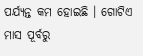ପର୍ଯ୍ୟନ୍ତ କମ ହୋଇଛି । ଗୋଟିଏ ମାସ ପୂର୍ବରୁ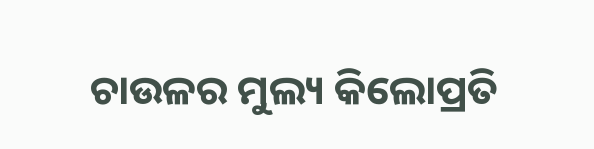ଚାଉଳର ମୁଲ୍ୟ କିଲୋପ୍ରତି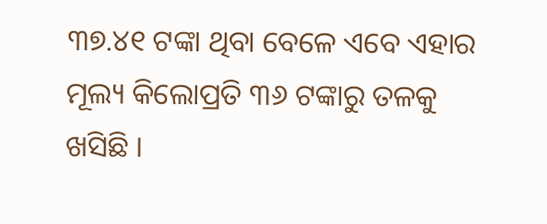୩୭.୪୧ ଟଙ୍କା ଥିବା ବେଳେ ଏବେ ଏହାର ମୂଲ୍ୟ କିଲୋପ୍ରତି ୩୬ ଟଙ୍କାରୁ ତଳକୁ ଖସିଛି ।